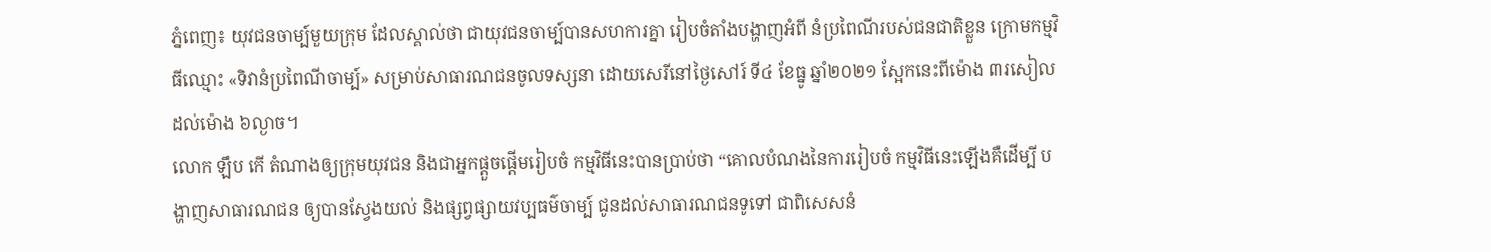ភ្នំពេញ៖ យុវជនចាម្ប៍មួយក្រុម ដែលស្គាល់ថា ជាយុវជនចាម្ប៍បានសហការគ្នា រៀបចំតាំងបង្ហាញអំពី នំប្រពៃណីរបស់ជនជាតិខ្លួន ក្រោមកម្មវិធីឈ្មោះ «ទិវានំប្រពៃណីចាម្ប៍» សម្រាប់សាធារណជនចូលទស្សនា ដោយសេរីនៅថ្ងៃសៅរ៍ ទី៤ ខែធ្នូ ឆ្នាំ២០២១ ស្អែកនេះពីម៉ោង ៣រសៀល ដល់ម៉ោង ៦ល្ងាច។
លោក ឡឹប កើ តំណាងឲ្យក្រុមយុវជន និងជាអ្នកផ្តួចផ្តើមរៀបចំ កម្មវិធីនេះបានប្រាប់ថា “គោលបំណងនៃការរៀបចំ កម្មវិធីនេះឡើងគឺដើម្បី បង្ហាញសាធារណជន ឲ្យបានស្វែងយល់ និងផ្សព្វផ្សាយវប្បធម៌ចាម្ប៍ ជូនដល់សាធារណជនទូទៅ ជាពិសេសនំ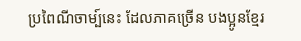ប្រពៃណីចាម្ប៍នេះ ដែលភាគច្រើន បងប្អូនខ្មែរ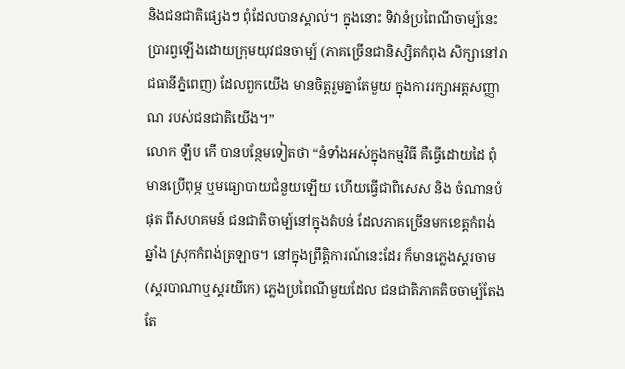និងជនជាតិផ្សេងៗ ពុំដែលបានស្គាល់។ ក្នុងនោះ ទិវានំប្រពៃណីចាម្ប៍នេះ ប្រារព្វឡើងដោយក្រុមយុវជនចាម្ប៍ (ភាគច្រើនជានិស្សិតកំពុង សិក្សានៅរាជធានីភ្នំពេញ) ដែលពួកយើង មានចិត្តរួមគ្នាតែមួយ ក្នុងការរក្សាអត្តសញ្ញាណ របស់ជនជាតិយើង។”
លោក ឡឹប កើ បានបន្ថែមទៀតថា “នំទាំងអស់ក្នុងកម្មវិធី គឺធ្វើដោយដៃ ពុំមានប្រើពុម្ភ ឬមធ្យោបាយជំនួយឡើយ ហើយធ្វើជាពិសេស និង ចំណានបំផុត ពីសហគមន៍ ជនជាតិចាម្ប៍នៅក្នុងតំបន់ ដែលភាគច្រើនមកខេត្តកំពង់ឆ្នាំង ស្រុកកំពង់ត្រឡាច។ នៅក្នុងព្រឹត្តិការណ៍នេះដែរ ក៏មានភ្លេងស្គរចាម (ស្គរបាណាឬស្គរយីកេ) ភ្លេងប្រពៃណីមួយដែល ជនជាតិភាគតិចចាម្ប៍តែង តែ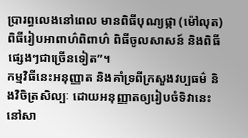ប្រារព្ធលេងនៅពេល មានពិធីបុណ្យផ្កា (ម៉ៅលុត) ពិធីរៀបអាពាហ៌ពិពាហ៌ ពិធីចូលសាសន៍ និងពិធីផ្សេងៗជាច្រើនទៀត”។
កម្មវិធីនេះអនុញ្ញាត និងគាំទ្រពីក្រសួងវប្បធម៌ និងវិចិត្រសិល្បៈ ដោយអនុញ្ញាតឲ្យរៀបចំទិវានេះ នៅសា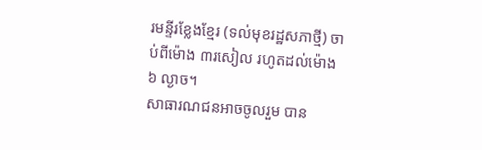រមន្ទីរខ្លែងខ្មែរ (ទល់មុខរដ្ឋសភាថ្មី) ចាប់ពីម៉ោង ៣រសៀល រហូតដល់ម៉ោង ៦ ល្ងាច។
សាធារណជនអាចចូលរួម បាន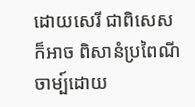ដោយសេរី ជាពិសេសក៏អាច ពិសានំប្រពៃណីចាម្ប៍ដោយ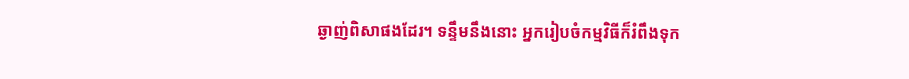ឆ្ងាញ់ពិសាផងដែរ។ ទន្ទឹមនឹងនោះ អ្នករៀបចំកម្មវិធីក៏រំពឹងទុក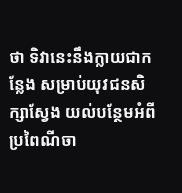ថា ទិវានេះនឹងក្លាយជាកន្លែង សម្រាប់យុវជនសិក្សាស្វែង យល់បន្ថែមអំពីប្រពៃណីចា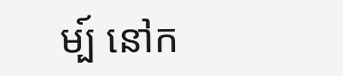ម្ប៍ នៅក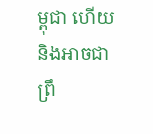ម្ពុជា ហើយនិងអាចជាព្រឹ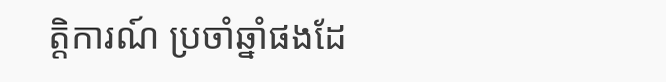ត្តិការណ៍ ប្រចាំឆ្នាំផងដែ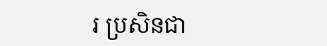រ ប្រសិនជា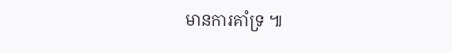មានការគាំទ្រ ៕